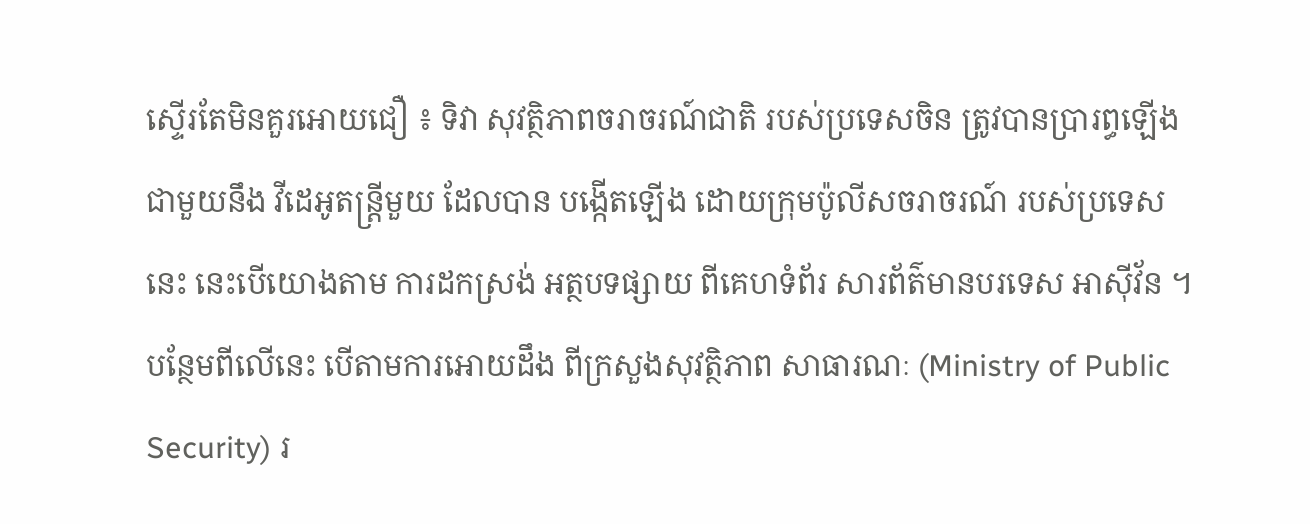ស្ទើរតែមិនគួរអោយជឿ ៖ ទិវា សុវត្ថិភាពចរាចរណ៍ជាតិ របស់ប្រទេសចិន ត្រូវបានប្រារព្ធឡើង ជាមួយនឹង វីដេអូតន្ត្រីមួយ ដែលបាន បង្កើតឡើង ដោយក្រុមប៉ូលីសចរាចរណ៍ របស់ប្រទេសនេះ នេះបើយោងតាម ការដកស្រង់ អត្ថបទផ្សាយ ពីគេហទំព័រ សារព័ត៌មានបរទេស អាស៊ីវ័ន ។
បន្ថែមពីលើនេះ បើតាមការអោយដឹង ពីក្រសួងសុវត្ថិភាព សាធារណៈ (Ministry of Public Security) រ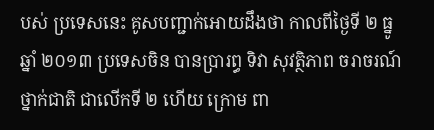បស់ ប្រទេសនេះ គូសបញ្ជាក់អោយដឹងថា កាលពីថ្ងៃទី ២ ធ្នូ ឆ្នាំ ២០១៣ ប្រទេសចិន បានប្រារព្ធ ទិវា សុវត្ថិភាព ចរាចរណ៍ ថ្នាក់ជាតិ ជាលើកទី ២ ហើយ ក្រោម ពា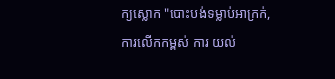ក្យស្លោក "បោះបង់ទម្លាប់អាក្រក់, ការលើកកម្ពស់ ការ យល់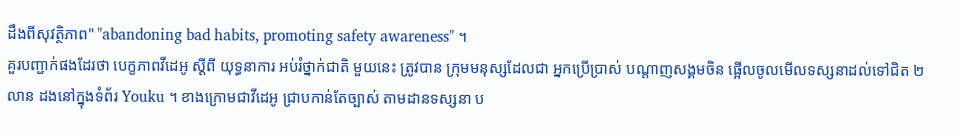ដឹងពីសុវត្ថិភាព" "abandoning bad habits, promoting safety awareness" ។
គួរបញ្ជាក់ផងដែរថា បេក្ខភាពវីដេអូ ស្តីពី យុទ្ធនាការ អប់រំថ្នាក់ជាតិ មួយនេះ ត្រូវបាន ក្រុមមនុស្សដែលជា អ្នកប្រើប្រាស់ បណ្តាញសង្គមចិន ផ្អើលចូលមើលទស្សនាដល់ទៅជិត ២ លាន ដងនៅក្នុងទំព័រ Youku ។ ខាងក្រោមជាវីដេអូ ជ្រាបកាន់តែច្បាស់ តាមដានទស្សនា ប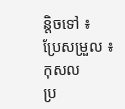ន្តិចទៅ ៖
ប្រែសម្រួល ៖ កុសល
ប្រ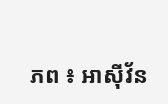ភព ៖ អាស៊ីវ័ន